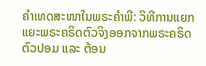ຄຳເທດສະໜາໃນພຣະຄຳພີ: ວິທີການແຍກແຍະພຣະຄຣິດຕົວຈິງອອກຈາກພຣະຄຣິດຕົວປອມ ແລະ ຕ້ອນ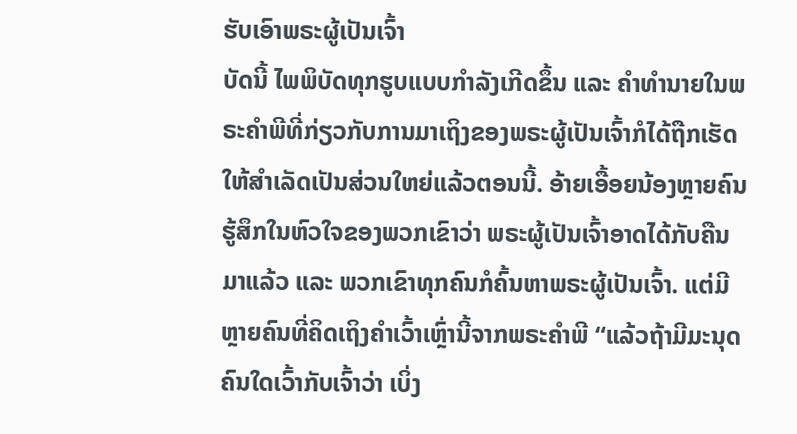ຮັບເອົາພຣະຜູ້ເປັນເຈົ້າ
ບັດນີ້ ໄພພິບັດທຸກຮູບແບບກຳລັງເກີດຂຶ້ນ ແລະ ຄຳທຳນາຍໃນພຣະຄຳພີທີ່ກ່ຽວກັບການມາເຖິງຂອງພຣະຜູ້ເປັນເຈົ້າກໍໄດ້ຖືກເຮັດໃຫ້ສຳເລັດເປັນສ່ວນໃຫຍ່ແລ້ວຕອນນີ້. ອ້າຍເອື້ອຍນ້ອງຫຼາຍຄົນຮູ້ສຶກໃນຫົວໃຈຂອງພວກເຂົາວ່າ ພຣະຜູ້ເປັນເຈົ້າອາດໄດ້ກັບຄືນມາແລ້ວ ແລະ ພວກເຂົາທຸກຄົນກໍຄົ້ນຫາພຣະຜູ້ເປັນເຈົ້າ. ແຕ່ມີຫຼາຍຄົນທີ່ຄິດເຖິງຄຳເວົ້າເຫຼົ່ານີ້ຈາກພຣະຄຳພີ “ແລ້ວຖ້າມີມະນຸດຄົນໃດເວົ້າກັບເຈົ້າວ່າ ເບິ່ງ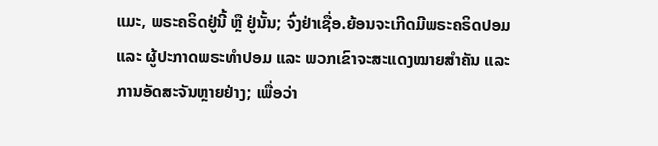ແມະ, ພຣະຄຣິດຢູ່ນີ້ ຫຼື ຢູ່ນັ້ນ; ຈົ່ງຢ່າເຊື່ອ.ຍ້ອນຈະເກີດມີພຣະຄຣິດປອມ ແລະ ຜູ້ປະກາດພຣະທຳປອມ ແລະ ພວກເຂົາຈະສະແດງໝາຍສຳຄັນ ແລະ ການອັດສະຈັນຫຼາຍຢ່າງ; ເພື່ອວ່າ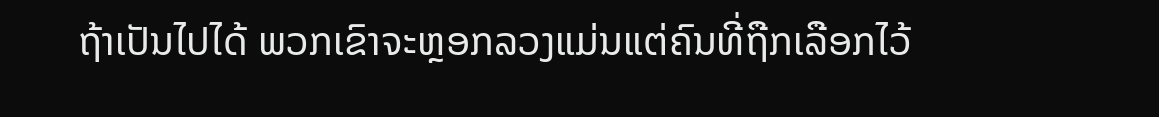ຖ້າເປັນໄປໄດ້ ພວກເຂົາຈະຫຼອກລວງແມ່ນແຕ່ຄົນທີ່ຖືກເລືອກໄວ້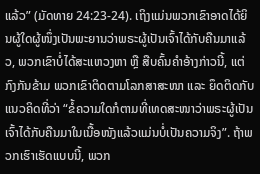ແລ້ວ” (ມັດທາຍ 24:23-24). ເຖິງແມ່ນພວກເຂົາອາດໄດ້ຍິນຜູ້ໃດຜູ້ໜຶ່ງເປັນພະຍານວ່າພຣະຜູ້ເປັນເຈົ້າໄດ້ກັບຄືນມາແລ້ວ, ພວກເຂົາບໍ່ໄດ້ສະແຫວງຫາ ຫຼື ສືບຄົ້ນຄຳອ້າງກ່າວນີ້, ແຕ່ກົງກັນຂ້າມ ພວກເຂົາຕິດຕາມໂລກສາສະໜາ ແລະ ຍຶດຕິດກັບແນວຄິດທີ່ວ່າ “ຂໍ້ຄວາມໃດກໍຕາມທີ່ເທດສະໜາວ່າພຣະຜູ້ເປັນເຈົ້າໄດ້ກັບຄືນມາໃນເນື້ອໜັງແລ້ວແມ່ນບໍ່ເປັນຄວາມຈິງ”. ຖ້າພວກເຮົາເຮັດແບບນີ້, ພວກ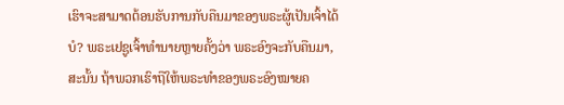ເຮົາຈະສາມາດຕ້ອນຮັບການກັບຄືນມາຂອງພຣະຜູ້ເປັນເຈົ້າໄດ້ບໍ? ພຣະເຢຊູເຈົ້າທຳນາຍຫຼາຍຄັ້ງວ່າ ພຣະອົງຈະກັບຄືນມາ, ສະນັ້ນ ຖ້າພວກເຮົາຖືໃຫ້ພຣະທຳຂອງພຣະອົງໝາຍຄ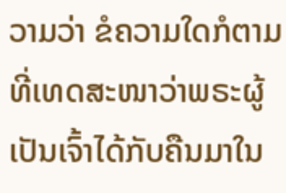ວາມວ່າ ຂໍຄວາມໃດກໍຕາມທີ່ເທດສະໜາວ່າພຣະຜູ້ເປັນເຈົ້າໄດ້ກັບຄືນມາໃນ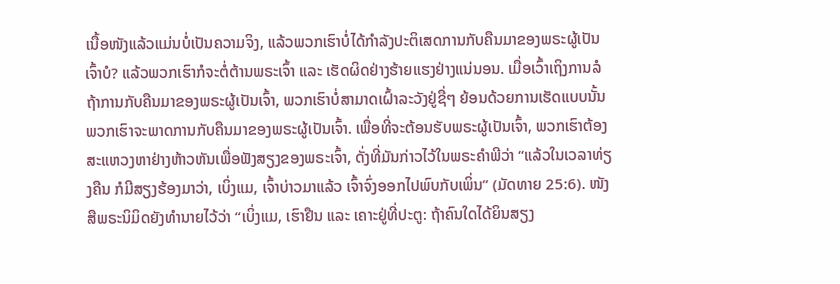ເນື້ອໜັງແລ້ວແມ່ນບໍ່ເປັນຄວາມຈິງ, ແລ້ວພວກເຮົາບໍ່ໄດ້ກຳລັງປະຕິເສດການກັບຄືນມາຂອງພຣະຜູ້ເປັນເຈົ້າບໍ? ແລ້ວພວກເຮົາກໍຈະຕໍ່ຕ້ານພຣະເຈົ້າ ແລະ ເຮັດຜິດຢ່າງຮ້າຍແຮງຢ່າງແນ່ນອນ. ເມື່ອເວົ້າເຖິງການລໍຖ້າການກັບຄືນມາຂອງພຣະຜູ້ເປັນເຈົ້າ, ພວກເຮົາບໍ່ສາມາດເຝົ້າລະວັງຢູ່ຊື່ໆ ຍ້ອນດ້ວຍການເຮັດແບບນັ້ນ ພວກເຮົາຈະພາດການກັບຄືນມາຂອງພຣະຜູ້ເປັນເຈົ້າ. ເພື່ອທີ່ຈະຕ້ອນຮັບພຣະຜູ້ເປັນເຈົ້າ, ພວກເຮົາຕ້ອງສະແຫວງຫາຢ່າງຫ້າວຫັນເພື່ອຟັງສຽງຂອງພຣະເຈົ້າ, ດັ່ງທີ່ມັນກ່າວໄວ້ໃນພຣະຄຳພີວ່າ “ແລ້ວໃນເວລາທ່ຽງຄືນ ກໍມີສຽງຮ້ອງມາວ່າ, ເບິ່ງແມ, ເຈົ້າບ່າວມາແລ້ວ ເຈົ້າຈົ່ງອອກໄປພົບກັບເພິ່ນ” (ມັດທາຍ 25:6). ໜັງສືພຣະນິມິດຍັງທຳນາຍໄວ້ວ່າ “ເບິ່ງແມ, ເຮົາຢືນ ແລະ ເຄາະຢູ່ທີ່ປະຕູ: ຖ້າຄົນໃດໄດ້ຍິນສຽງ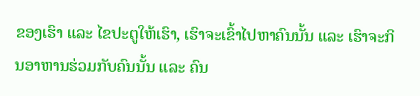ຂອງເຮົາ ແລະ ໄຂປະຕູໃຫ້ເຮົາ, ເຮົາຈະເຂົ້າໄປຫາຄົນນັ້ນ ແລະ ເຮົາຈະກິນອາຫານຮ່ວມກັບຄົນນັ້ນ ແລະ ຄົນ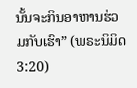ນັ້ນຈະກິນອາຫານຮ່ວມກັບເຮົາ” (ພຣະນິມິດ 3:20)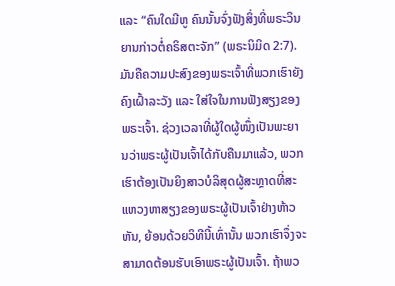ແລະ “ຄົນໃດມີຫູ ຄົນນັ້ນຈົ່ງຟັງສິ່ງທີ່ພຣະວິນຍານກ່າວຕໍ່ຄຣິສຕະຈັກ” (ພຣະນິມິດ 2:7). ມັນຄືຄວາມປະສົງຂອງພຣະເຈົ້າທີ່ພວກເຮົາຍັງຄົງເຝົ້າລະວັງ ແລະ ໃສ່ໃຈໃນການຟັງສຽງຂອງພຣະເຈົ້າ. ຊ່ວງເວລາທີ່ຜູ້ໃດຜູ້ໜຶ່ງເປັນພະຍານວ່າພຣະຜູ້ເປັນເຈົ້າໄດ້ກັບຄືນມາແລ້ວ, ພວກເຮົາຕ້ອງເປັນຍິງສາວບໍລິສຸດຜູ້ສະຫຼາດທີ່ສະແຫວງຫາສຽງຂອງພຣະຜູ້ເປັນເຈົ້າຢ່າງຫ້າວຫັນ, ຍ້ອນດ້ວຍວິທີນີ້ເທົ່ານັ້ນ ພວກເຮົາຈຶ່ງຈະສາມາດຕ້ອນຮັບເອົາພຣະຜູ້ເປັນເຈົ້າ. ຖ້າພວ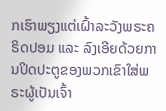ກເຮົາພຽງແຕ່ເຝົ້າລະວັງພຣະຄຣິດປອມ ແລະ ລົງເອີຍດ້ວຍການປິດປະຕູຂອງພວກເຂົາໃສ່ພຣະຜູ້ເປັນເຈົ້າ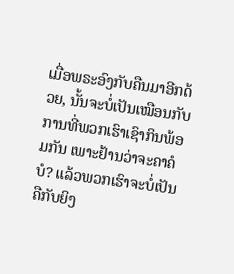ເມື່ອພຣະອົງກັບຄືນມາອີກດ້ວຍ, ນັ້ນຈະບໍ່ເປັນເໝືອນກັບການທີ່ພວກເຮົາເຊົາກິນພ້ອມກັນ ເພາະຢ້ານວ່າຈະຄາຄໍບໍ? ແລ້ວພວກເຮົາຈະບໍ່ເປັນຄືກັບຍິງ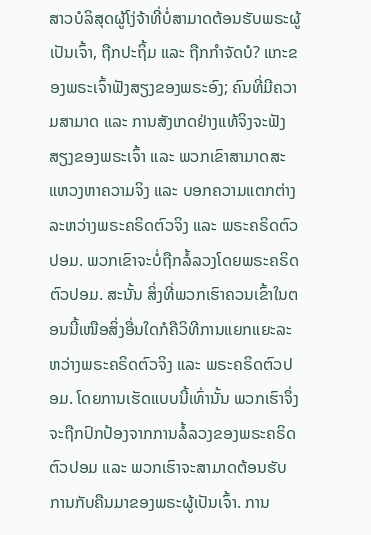ສາວບໍລິສຸດຜູ້ໂງ່ຈ້າທີ່ບໍ່ສາມາດຕ້ອນຮັບພຣະຜູ້ເປັນເຈົ້າ, ຖືກປະຖິ້ມ ແລະ ຖືກກຳຈັດບໍ? ແກະຂອງພຣະເຈົ້າຟັງສຽງຂອງພຣະອົງ; ຄົນທີ່ມີຄວາມສາມາດ ແລະ ການສັງເກດຢ່າງແທ້ຈິງຈະຟັງສຽງຂອງພຣະເຈົ້າ ແລະ ພວກເຂົາສາມາດສະແຫວງຫາຄວາມຈິງ ແລະ ບອກຄວາມແຕກຕ່າງລະຫວ່າງພຣະຄຣິດຕົວຈິງ ແລະ ພຣະຄຣິດຕົວປອມ. ພວກເຂົາຈະບໍ່ຖືກລໍ້ລວງໂດຍພຣະຄຣິດຕົວປອມ. ສະນັ້ນ ສິ່ງທີ່ພວກເຮົາຄວນເຂົ້າໃນຕອນນີ້ເໜືອສິ່ງອື່ນໃດກໍຄືວິທີການແຍກແຍະລະຫວ່າງພຣະຄຣິດຕົວຈິງ ແລະ ພຣະຄຣິດຕົວປອມ. ໂດຍການເຮັດແບບນີ້ເທົ່ານັ້ນ ພວກເຮົາຈຶ່ງຈະຖືກປົກປ້ອງຈາກການລໍ້ລວງຂອງພຣະຄຣິດຕົວປອມ ແລະ ພວກເຮົາຈະສາມາດຕ້ອນຮັບການກັບຄືນມາຂອງພຣະຜູ້ເປັນເຈົ້າ. ການ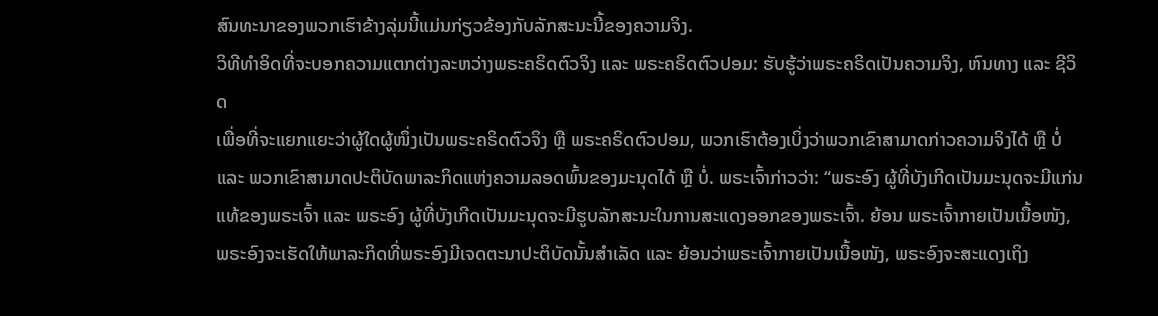ສົນທະນາຂອງພວກເຮົາຂ້າງລຸ່ມນີ້ແມ່ນກ່ຽວຂ້ອງກັບລັກສະນະນີ້ຂອງຄວາມຈິງ.
ວິທີທຳອິດທີ່ຈະບອກຄວາມແຕກຕ່າງລະຫວ່າງພຣະຄຣິດຕົວຈິງ ແລະ ພຣະຄຣິດຕົວປອມ: ຮັບຮູ້ວ່າພຣະຄຣິດເປັນຄວາມຈິງ, ຫົນທາງ ແລະ ຊີວິດ
ເພື່ອທີ່ຈະແຍກແຍະວ່າຜູ້ໃດຜູ້ໜຶ່ງເປັນພຣະຄຣິດຕົວຈິງ ຫຼື ພຣະຄຣິດຕົວປອມ, ພວກເຮົາຕ້ອງເບິ່ງວ່າພວກເຂົາສາມາດກ່າວຄວາມຈິງໄດ້ ຫຼື ບໍ່ ແລະ ພວກເຂົາສາມາດປະຕິບັດພາລະກິດແຫ່ງຄວາມລອດພົ້ນຂອງມະນຸດໄດ້ ຫຼື ບໍ່. ພຣະເຈົ້າກ່າວວ່າ: “ພຣະອົງ ຜູ້ທີ່ບັງເກີດເປັນມະນຸດຈະມີແກ່ນແທ້ຂອງພຣະເຈົ້າ ແລະ ພຣະອົງ ຜູ້ທີ່ບັງເກີດເປັນມະນຸດຈະມີຮູບລັກສະນະໃນການສະແດງອອກຂອງພຣະເຈົ້າ. ຍ້ອນ ພຣະເຈົ້າກາຍເປັນເນື້ອໜັງ, ພຣະອົງຈະເຮັດໃຫ້ພາລະກິດທີ່ພຣະອົງມີເຈດຕະນາປະຕິບັດນັ້ນສໍາເລັດ ແລະ ຍ້ອນວ່າພຣະເຈົ້າກາຍເປັນເນື້ອໜັງ, ພຣະອົງຈະສະແດງເຖິງ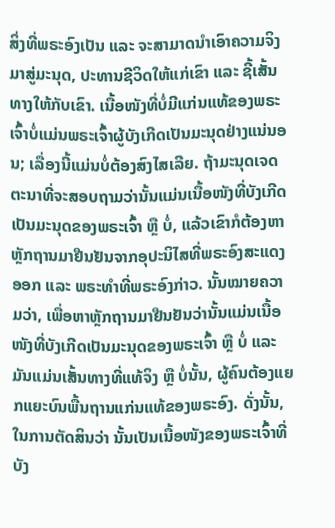ສິ່ງທີ່ພຣະອົງເປັນ ແລະ ຈະສາມາດນໍາເອົາຄວາມຈິງມາສູ່ມະນຸດ, ປະທານຊີວິດໃຫ້ແກ່ເຂົາ ແລະ ຊີ້ເສັ້ນທາງໃຫ້ກັບເຂົາ. ເນື້ອໜັງທີ່ບໍ່ມີແກ່ນແທ້ຂອງພຣະເຈົ້າບໍ່ແມ່ນພຣະເຈົ້າຜູ້ບັງເກີດເປັນມະນຸດຢ່າງແນ່ນອນ; ເລື່ອງນີ້ແມ່ນບໍ່ຕ້ອງສົງໄສເລີຍ. ຖ້າມະນຸດເຈດຕະນາທີ່ຈະສອບຖາມວ່ານັ້ນແມ່ນເນື້ອໜັງທີ່ບັງເກີດເປັນມະນຸດຂອງພຣະເຈົ້າ ຫຼື ບໍ່, ແລ້ວເຂົາກໍຕ້ອງຫາຫຼັກຖານມາຢືນຢັນຈາກອຸປະນິໄສທີ່ພຣະອົງສະແດງອອກ ແລະ ພຣະທຳທີ່ພຣະອົງກ່າວ. ນັ້ນໝາຍຄວາມວ່າ, ເພື່ອຫາຫຼັກຖານມາຢືນຢັນວ່ານັ້ນແມ່ນເນື້ອໜັງທີ່ບັງເກີດເປັນມະນຸດຂອງພຣະເຈົ້າ ຫຼື ບໍ່ ແລະ ມັນແມ່ນເສັ້ນທາງທີ່ແທ້ຈິງ ຫຼື ບໍ່ນັ້ນ, ຜູ້ຄົນຕ້ອງແຍກແຍະບົນພື້ນຖານແກ່ນແທ້ຂອງພຣະອົງ. ດັ່ງນັ້ນ, ໃນການຕັດສິນວ່າ ນັ້ນເປັນເນື້ອໜັງຂອງພຣະເຈົ້າທີ່ບັງ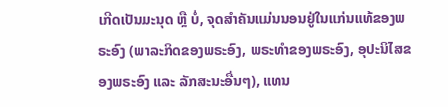ເກີດເປັນມະນຸດ ຫຼື ບໍ່, ຈຸດສໍາຄັນແມ່ນນອນຢູ່ໃນແກ່ນແທ້ຂອງພຣະອົງ (ພາລະກິດຂອງພຣະອົງ, ພຣະທໍາຂອງພຣະອົງ, ອຸປະນິໄສຂອງພຣະອົງ ແລະ ລັກສະນະອື່ນໆ), ແທນ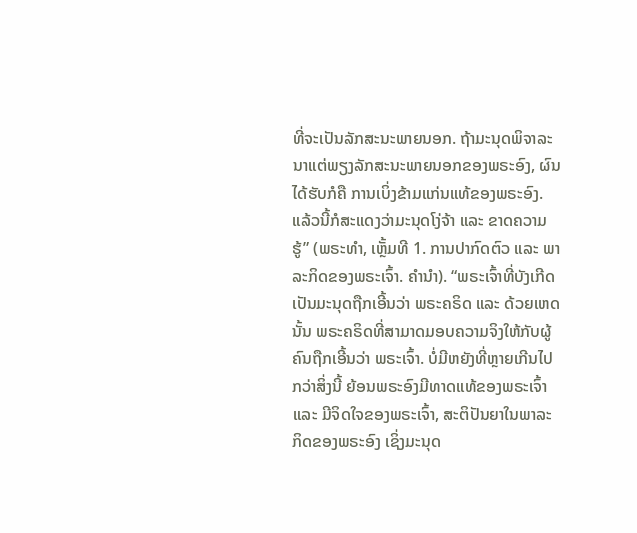ທີ່ຈະເປັນລັກສະນະພາຍນອກ. ຖ້າມະນຸດພິຈາລະນາແຕ່ພຽງລັກສະນະພາຍນອກຂອງພຣະອົງ, ຜົນໄດ້ຮັບກໍຄື ການເບິ່ງຂ້າມແກ່ນແທ້ຂອງພຣະອົງ. ແລ້ວນີ້ກໍສະແດງວ່າມະນຸດໂງ່ຈ້າ ແລະ ຂາດຄວາມຮູ້” (ພຣະທຳ, ເຫຼັ້ມທີ 1. ການປາກົດຕົວ ແລະ ພາລະກິດຂອງພຣະເຈົ້າ. ຄໍານໍາ). “ພຣະເຈົ້າທີ່ບັງເກີດເປັນມະນຸດຖືກເອີ້ນວ່າ ພຣະຄຣິດ ແລະ ດ້ວຍເຫດນັ້ນ ພຣະຄຣິດທີ່ສາມາດມອບຄວາມຈິງໃຫ້ກັບຜູ້ຄົນຖືກເອີ້ນວ່າ ພຣະເຈົ້າ. ບໍ່ມີຫຍັງທີ່ຫຼາຍເກີນໄປກວ່າສິ່ງນີ້ ຍ້ອນພຣະອົງມີທາດແທ້ຂອງພຣະເຈົ້າ ແລະ ມີຈິດໃຈຂອງພຣະເຈົ້າ, ສະຕິປັນຍາໃນພາລະກິດຂອງພຣະອົງ ເຊິ່ງມະນຸດ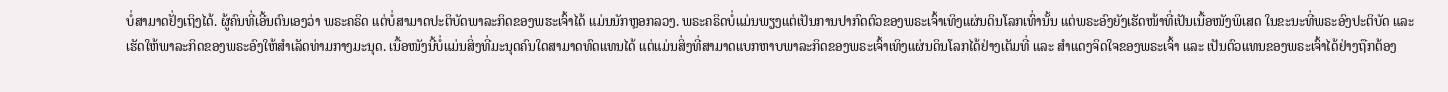ບໍ່ສາມາດຢັ່ງເຖິງໄດ້. ຜູ້ຄົນທີ່ເອີ້ນຕົນເອງວ່າ ພຣະຄຣິດ ແຕ່ບໍ່ສາມາດປະຕິບັດພາລະກິດຂອງພຮະເຈົ້າໄດ້ ແມ່ນນັກຫຼອກລວງ. ພຣະຄຣິດບໍ່ແມ່ນພຽງແຕ່ເປັນການປາກົດຕົວຂອງພຣະເຈົ້າເທິງແຜ່ນດິນໂລກເທົ່ານັ້ນ ແຕ່ພຣະອົງຍັງເຮັດໜ້າທີ່ເປັນເນື້ອໜັງພິເສດ ໃນຂະນະທີ່ພຣະອົງປະຕິບັດ ແລະ ເຮັດໃຫ້ພາລະກິດຂອງພຣະອົງໃຫ້ສຳເລັດທ່າມກາງມະນຸດ. ເນື້ອໜັງນີ້ບໍ່ແມ່ນສິ່ງທີ່ມະນຸດຄົນໃດສາມາດທົດແທນໄດ້ ແຕ່ແມ່ນສິ່ງທີ່ສາມາດແບກຫາບພາລະກິດຂອງພຣະເຈົ້າເທິງແຜ່ນດິນໂລກໄດ້ຢ່າງເຕັມທີ່ ແລະ ສຳແດງຈິດໃຈຂອງພຣະເຈົ້າ ແລະ ເປັນຕົວແທນຂອງພຣະເຈົ້າໄດ້ຢ່າງຖືກຕ້ອງ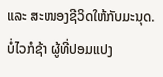ແລະ ສະໜອງຊີວິດໃຫ້ກັບມະນຸດ. ບໍ່ໄວກໍຊ້າ ຜູ້ທີ່ປອມແປງ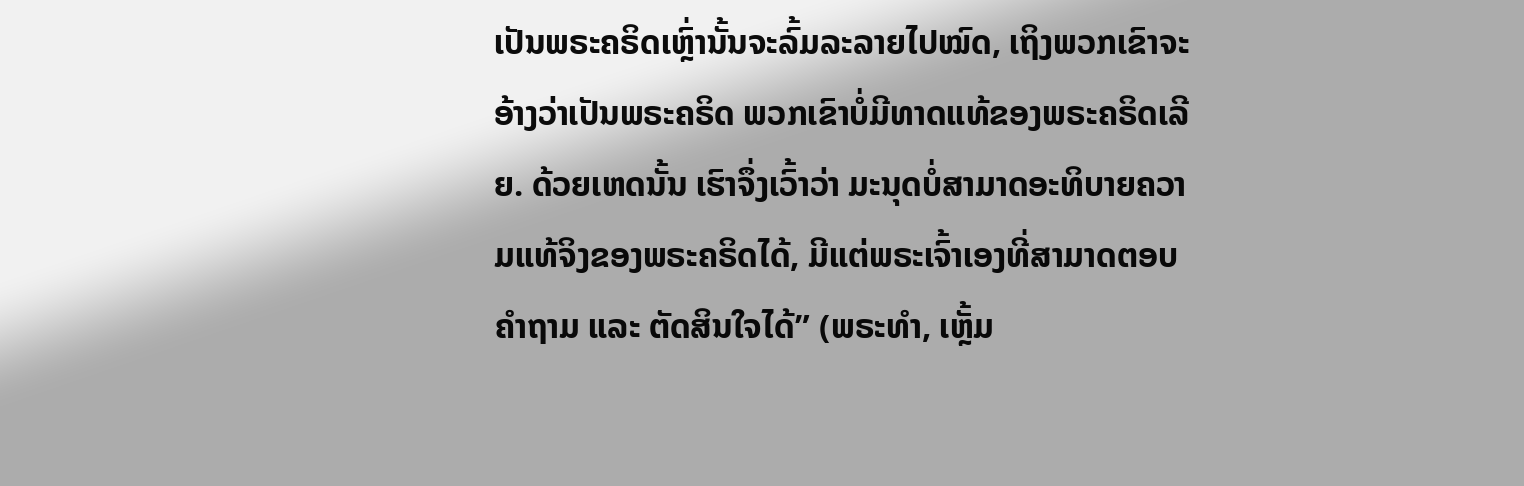ເປັນພຣະຄຣິດເຫຼົ່ານັ້ນຈະລົ້ມລະລາຍໄປໝົດ, ເຖິງພວກເຂົາຈະອ້າງວ່າເປັນພຣະຄຣິດ ພວກເຂົາບໍ່ມີທາດແທ້ຂອງພຣະຄຣິດເລີຍ. ດ້ວຍເຫດນັ້ນ ເຮົາຈຶ່ງເວົ້າວ່າ ມະນຸດບໍ່ສາມາດອະທິບາຍຄວາມແທ້ຈິງຂອງພຣະຄຣິດໄດ້, ມີແຕ່ພຣະເຈົ້າເອງທີ່ສາມາດຕອບຄຳຖາມ ແລະ ຕັດສິນໃຈໄດ້” (ພຣະທຳ, ເຫຼັ້ມ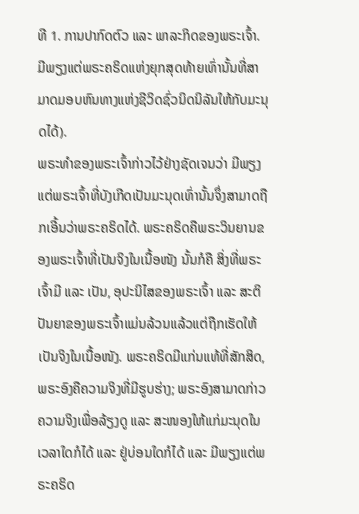ທີ 1. ການປາກົດຕົວ ແລະ ພາລະກິດຂອງພຣະເຈົ້າ. ມີພຽງແຕ່ພຣະຄຣິດແຫ່ງຍຸກສຸດທ້າຍເທົ່ານັ້ນທີ່ສາມາດມອບຫົນທາງແຫ່ງຊີວິດຊົ່ວນິດນິລັນໃຫ້ກັບມະນຸດໄດ້).
ພຣະທຳຂອງພຣະເຈົ້າກ່າວໄວ້ຢ່າງຊັດເຈນວ່າ ມີພຽງແຕ່ພຣະເຈົ້າທີ່ບັງເກີດເປັນມະນຸດເທົ່ານັ້ນຈຶ່ງສາມາດຖືກເອີ້ນວ່າພຣະຄຣິດໄດ້. ພຣະຄຣິດຄືພຣະວິນຍານຂອງພຣະເຈົ້າທີ່ເປັນຈິງໃນເນື້ອໜັງ ນັ້ນກໍຄື ສິ່ງທີ່ພຣະເຈົ້າມີ ແລະ ເປັນ, ອຸປະນິໄສຂອງພຣະເຈົ້າ ແລະ ສະຕິປັນຍາຂອງພຣະເຈົ້າແມ່ນລ້ວນແລ້ວແຕ່ຖືກເຮັດໃຫ້ເປັນຈິງໃນເນື້ອໜັງ. ພຣະຄຣິດມີແກ່ນແທ້ທີ່ສັກສິດ, ພຣະອົງຄືຄວາມຈິງທີ່ມີຮູບຮ່າງ; ພຣະອົງສາມາດກ່າວຄວາມຈິງເພື່ອລ້ຽງດູ ແລະ ສະໜອງໃຫ້ແກ່ມະນຸດໃນເວລາໃດກໍໄດ້ ແລະ ຢູ່ບ່ອນໃດກໍໄດ້ ແລະ ມີພຽງແຕ່ພຣະຄຣິດ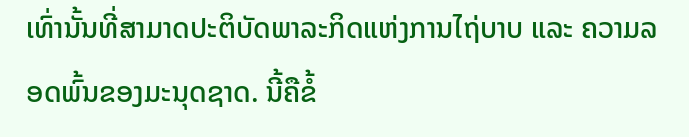ເທົ່ານັ້ນທີ່ສາມາດປະຕິບັດພາລະກິດແຫ່ງການໄຖ່ບາບ ແລະ ຄວາມລອດພົ້ນຂອງມະນຸດຊາດ. ນີ້ຄືຂໍ້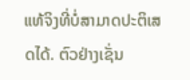ແທ້ຈິງທີ່ບໍ່ສາມາດປະຕິເສດໄດ້. ຕົວຢ່າງເຊັ່ນ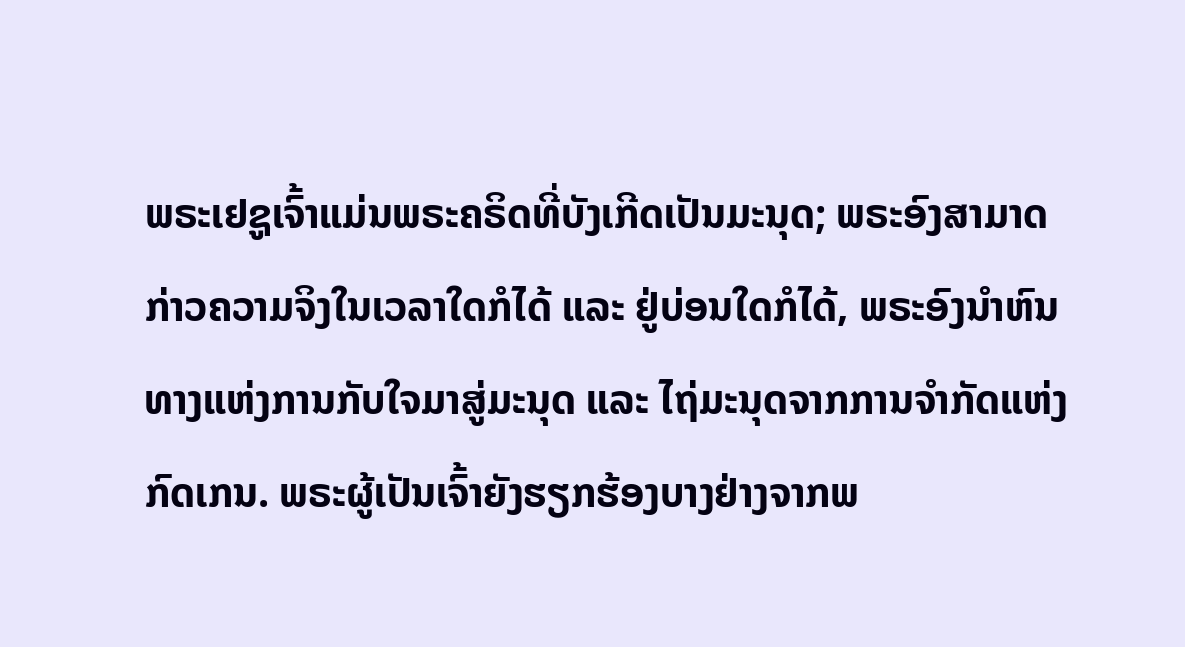ພຣະເຢຊູເຈົ້າແມ່ນພຣະຄຣິດທີ່ບັງເກີດເປັນມະນຸດ; ພຣະອົງສາມາດກ່າວຄວາມຈິງໃນເວລາໃດກໍໄດ້ ແລະ ຢູ່ບ່ອນໃດກໍໄດ້, ພຣະອົງນໍາຫົນທາງແຫ່ງການກັບໃຈມາສູ່ມະນຸດ ແລະ ໄຖ່ມະນຸດຈາກການຈຳກັດແຫ່ງກົດເກນ. ພຣະຜູ້ເປັນເຈົ້າຍັງຮຽກຮ້ອງບາງຢ່າງຈາກພ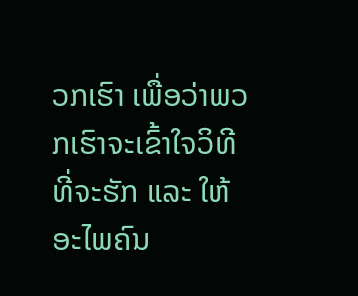ວກເຮົາ ເພື່ອວ່າພວກເຮົາຈະເຂົ້າໃຈວິທີທີ່ຈະຮັກ ແລະ ໃຫ້ອະໄພຄົນ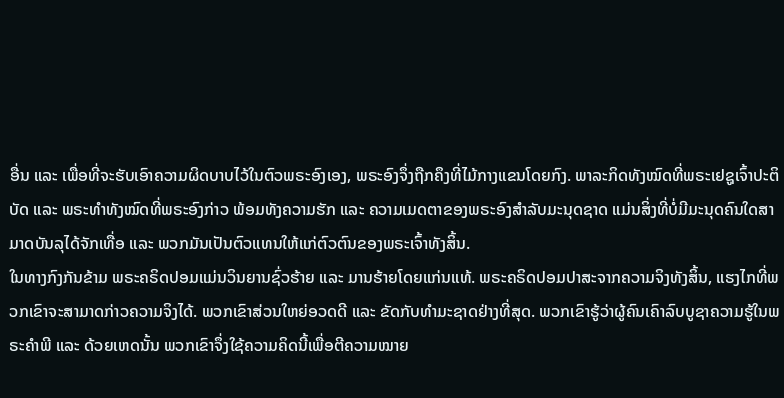ອື່ນ ແລະ ເພື່ອທີ່ຈະຮັບເອົາຄວາມຜິດບາບໄວ້ໃນຕົວພຣະອົງເອງ, ພຣະອົງຈຶ່ງຖືກຄຶງທີ່ໄມ້ກາງແຂນໂດຍກົງ. ພາລະກິດທັງໝົດທີ່ພຣະເຢຊູເຈົ້າປະຕິບັດ ແລະ ພຣະທຳທັງໝົດທີ່ພຣະອົງກ່າວ ພ້ອມທັງຄວາມຮັກ ແລະ ຄວາມເມດຕາຂອງພຣະອົງສຳລັບມະນຸດຊາດ ແມ່ນສິ່ງທີ່ບໍ່ມີມະນຸດຄົນໃດສາມາດບັນລຸໄດ້ຈັກເທື່ອ ແລະ ພວກມັນເປັນຕົວແທນໃຫ້ແກ່ຕົວຕົນຂອງພຣະເຈົ້າທັງສິ້ນ.
ໃນທາງກົງກັນຂ້າມ ພຣະຄຣິດປອມແມ່ນວິນຍານຊົ່ວຮ້າຍ ແລະ ມານຮ້າຍໂດຍແກ່ນແທ້. ພຣະຄຣິດປອມປາສະຈາກຄວາມຈິງທັງສິ້ນ, ແຮງໄກທີ່ພວກເຂົາຈະສາມາດກ່າວຄວາມຈິງໄດ້. ພວກເຂົາສ່ວນໃຫຍ່ອວດດີ ແລະ ຂັດກັບທຳມະຊາດຢ່າງທີ່ສຸດ. ພວກເຂົາຮູ້ວ່າຜູ້ຄົນເຄົາລົບບູຊາຄວາມຮູ້ໃນພຣະຄຳພີ ແລະ ດ້ວຍເຫດນັ້ນ ພວກເຂົາຈຶ່ງໃຊ້ຄວາມຄິດນີ້ເພື່ອຕີຄວາມໝາຍ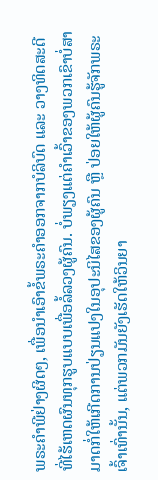ພຣະຄຳພີຢ່າງຜິດໆ, ເພື່ອນໍາເອົາຂໍ້ພຣະຄຳອອກຈາກບໍລິບົດ ແລະ ວາງທິດສະດີທີ່ໄຮ້ເຫດຜົນທຸກຮູບແບບເພື່ອລໍ້ລວງຜູ້ຄົນ. ບໍ່ພຽງແຕ່ຄຳເວົ້າຂອງພວກເຂົາບໍ່ສາມາດກໍ່ໃຫ້ເກີດການປ່ຽນແປງໃນອຸປະນິໄສຂອງຜູ້ຄົນ ຫຼື ປ່ອຍໃຫ້ຜູ້ຄົນຮູ້ຈັກພຣະເຈົ້າເທົ່ານັ້ນ, ແຕ່ພວກມັນຍັງເຮັດໃຫ້ວິນຍາ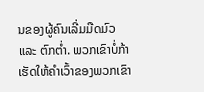ນຂອງຜູ້ຄົນເລີ່ມມືດມົວ ແລະ ຕົກຕໍ່າ. ພວກເຂົາບໍ່ກ້າເຮັດໃຫ້ຄຳເວົ້າຂອງພວກເຂົາ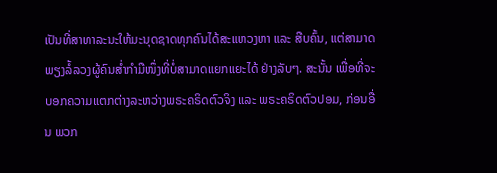ເປັນທີ່ສາທາລະນະໃຫ້ມະນຸດຊາດທຸກຄົນໄດ້ສະແຫວງຫາ ແລະ ສືບຄົ້ນ, ແຕ່ສາມາດພຽງລໍ້ລວງຜູ້ຄົນສໍ່າກຳມືໜຶ່ງທີ່ບໍ່ສາມາດແຍກແຍະໄດ້ ຢ່າງລັບໆ. ສະນັ້ນ ເພື່ອທີ່ຈະບອກຄວາມແຕກຕ່າງລະຫວ່າງພຣະຄຣິດຕົວຈິງ ແລະ ພຣະຄຣິດຕົວປອມ, ກ່ອນອື່ນ ພວກ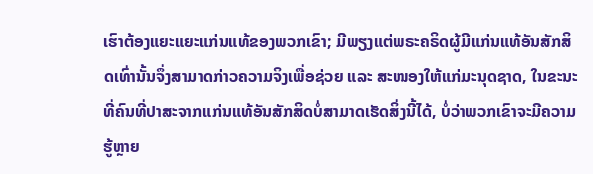ເຮົາຕ້ອງແຍະແຍະແກ່ນແທ້ຂອງພວກເຂົາ; ມີພຽງແຕ່ພຣະຄຣິດຜູ້ມີແກ່ນແທ້ອັນສັກສິດເທົ່ານັ້ນຈຶ່ງສາມາດກ່າວຄວາມຈິງເພື່ອຊ່ວຍ ແລະ ສະໜອງໃຫ້ແກ່ມະນຸດຊາດ, ໃນຂະນະທີ່ຄົນທີ່ປາສະຈາກແກ່ນແທ້ອັນສັກສິດບໍ່ສາມາດເຮັດສິ່ງນີ້ໄດ້, ບໍ່ວ່າພວກເຂົາຈະມີຄວາມຮູ້ຫຼາຍ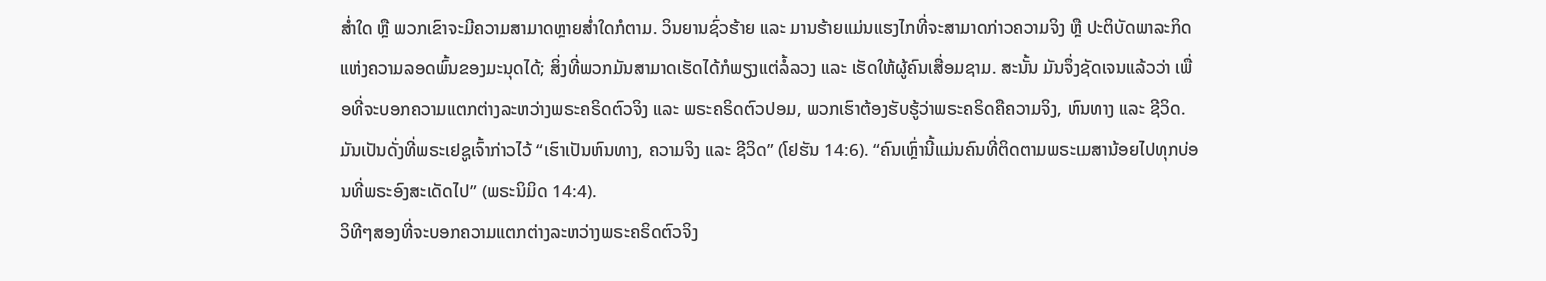ສໍ່າໃດ ຫຼື ພວກເຂົາຈະມີຄວາມສາມາດຫຼາຍສໍ່າໃດກໍຕາມ. ວິນຍານຊົ່ວຮ້າຍ ແລະ ມານຮ້າຍແມ່ນແຮງໄກທີ່ຈະສາມາດກ່າວຄວາມຈິງ ຫຼື ປະຕິບັດພາລະກິດແຫ່ງຄວາມລອດພົ້ນຂອງມະນຸດໄດ້; ສິ່ງທີ່ພວກມັນສາມາດເຮັດໄດ້ກໍພຽງແຕ່ລໍ້ລວງ ແລະ ເຮັດໃຫ້ຜູ້ຄົນເສື່ອມຊາມ. ສະນັ້ນ ມັນຈຶ່ງຊັດເຈນແລ້ວວ່າ ເພື່ອທີ່ຈະບອກຄວາມແຕກຕ່າງລະຫວ່າງພຣະຄຣິດຕົວຈິງ ແລະ ພຣະຄຣິດຕົວປອມ, ພວກເຮົາຕ້ອງຮັບຮູ້ວ່າພຣະຄຣິດຄືຄວາມຈິງ, ຫົນທາງ ແລະ ຊີວິດ. ມັນເປັນດັ່ງທີ່ພຣະເຢຊູເຈົ້າກ່າວໄວ້ “ເຮົາເປັນຫົນທາງ, ຄວາມຈິງ ແລະ ຊີວິດ” (ໂຢຮັນ 14:6). “ຄົນເຫຼົ່ານີ້ແມ່ນຄົນທີ່ຕິດຕາມພຣະເມສານ້ອຍໄປທຸກບ່ອນທີ່ພຣະອົງສະເດັດໄປ” (ພຣະນິມິດ 14:4).
ວິທີໆສອງທີ່ຈະບອກຄວາມແຕກຕ່າງລະຫວ່າງພຣະຄຣິດຕົວຈິງ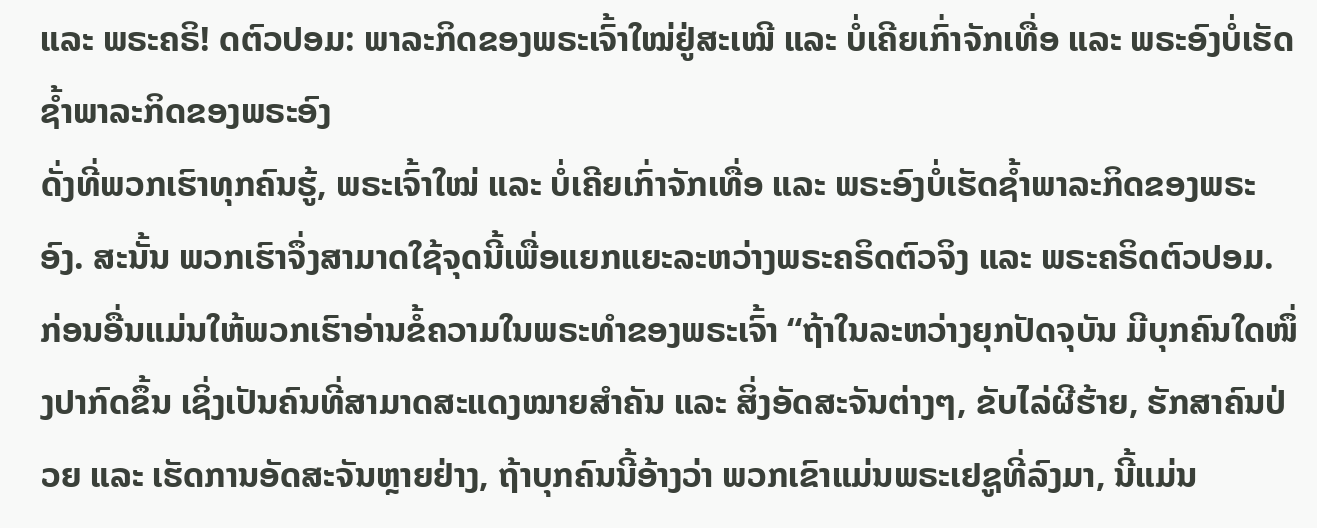ແລະ ພຣະຄຣິ! ດຕົວປອມ: ພາລະກິດຂອງພຣະເຈົ້າໃໝ່ຢູ່ສະເໝີ ແລະ ບໍ່ເຄີຍເກົ່າຈັກເທື່ອ ແລະ ພຣະອົງບໍ່ເຮັດຊໍ້າພາລະກິດຂອງພຣະອົງ
ດັ່ງທີ່ພວກເຮົາທຸກຄົນຮູ້, ພຣະເຈົ້າໃໝ່ ແລະ ບໍ່ເຄີຍເກົ່າຈັກເທື່ອ ແລະ ພຣະອົງບໍ່ເຮັດຊໍ້າພາລະກິດຂອງພຣະອົງ. ສະນັ້ນ ພວກເຮົາຈຶ່ງສາມາດໃຊ້ຈຸດນີ້ເພື່ອແຍກແຍະລະຫວ່າງພຣະຄຣິດຕົວຈິງ ແລະ ພຣະຄຣິດຕົວປອມ. ກ່ອນອື່ນແມ່ນໃຫ້ພວກເຮົາອ່ານຂໍ້ຄວາມໃນພຣະທຳຂອງພຣະເຈົ້າ “ຖ້າໃນລະຫວ່າງຍຸກປັດຈຸບັນ ມີບຸກຄົນໃດໜຶ່ງປາກົດຂຶ້ນ ເຊິ່ງເປັນຄົນທີ່ສາມາດສະແດງໝາຍສຳຄັນ ແລະ ສິ່ງອັດສະຈັນຕ່າງໆ, ຂັບໄລ່ຜີຮ້າຍ, ຮັກສາຄົນປ່ວຍ ແລະ ເຮັດການອັດສະຈັນຫຼາຍຢ່າງ, ຖ້າບຸກຄົນນີ້ອ້າງວ່າ ພວກເຂົາແມ່ນພຣະເຢຊູທີ່ລົງມາ, ນີ້ແມ່ນ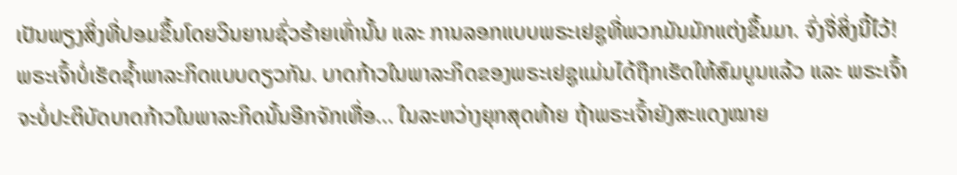ເປັນພຽງສິ່ງທີ່ປອມຂຶ້ນໂດຍວິນຍານຊົ່ວຮ້າຍເທົ່ານັ້ນ ແລະ ການລອກແບບພຣະເຢຊູທີ່ພວກມັນມັກແຕ່ງຂຶ້ນມາ. ຈົ່ງຈື່ສິ່ງນີ້ໄວ້! ພຣະເຈົ້າບໍ່ເຮັດຊໍ້າພາລະກິດແບບດຽວກັນ. ບາດກ້າວໃນພາລະກິດຂອງພຣະເຢຊູແມ່ນໄດ້ຖືກເຮັດໃຫ້ສົມບູນແລ້ວ ແລະ ພຣະເຈົ້າຈະບໍ່ປະຕິບັດບາດກ້າວໃນພາລະກິດນັ້ນອີກຈັກເທື່ອ... ໃນລະຫວ່າງຍຸກສຸດທ້າຍ ຖ້າພຣະເຈົ້າຍັງສະແດງໝາຍ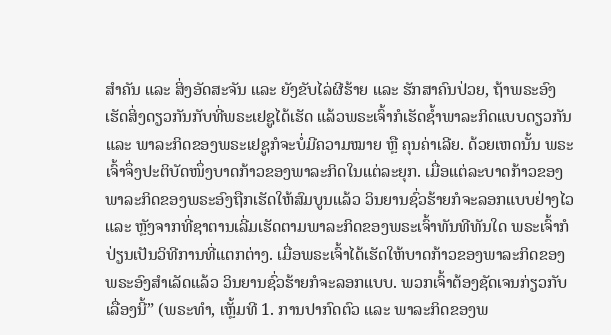ສຳຄັນ ແລະ ສິ່ງອັດສະຈັນ ແລະ ຍັງຂັບໄລ່ຜີຮ້າຍ ແລະ ຮັກສາຄົນປ່ວຍ, ຖ້າພຣະອົງເຮັດສິ່ງດຽວກັນກັບທີ່ພຣະເຢຊູໄດ້ເຮັດ ແລ້ວພຣະເຈົ້າກໍເຮັດຊໍ້າພາລະກິດແບບດຽວກັນ ແລະ ພາລະກິດຂອງພຣະເຢຊູກໍຈະບໍ່ມີຄວາມໝາຍ ຫຼື ຄຸນຄ່າເລີຍ. ດ້ວຍເຫດນັ້ນ ພຣະເຈົ້າຈຶ່ງປະຕິບັດໜຶ່ງບາດກ້າວຂອງພາລະກິດໃນແຕ່ລະຍຸກ. ເມື່ອແຕ່ລະບາດກ້າວຂອງພາລະກິດຂອງພຣະອົງຖືກເຮັດໃຫ້ສົມບູນແລ້ວ ວິນຍານຊົ່ວຮ້າຍກໍຈະລອກແບບຢ່າງໄວ ແລະ ຫຼັງຈາກທີ່ຊາຕານເລີ່ມເຮັດຕາມພາລະກິດຂອງພຣະເຈົ້າທັນທີທັນໃດ ພຣະເຈົ້າກໍປ່ຽນເປັນວິທີການທີ່ແຕກຕ່າງ. ເມື່ອພຣະເຈົ້າໄດ້ເຮັດໃຫ້ບາດກ້າວຂອງພາລະກິດຂອງພຣະອົງສຳເລັດແລ້ວ ວິນຍານຊົ່ວຮ້າຍກໍຈະລອກແບບ. ພວກເຈົ້າຕ້ອງຊັດເຈນກ່ຽວກັບເລື່ອງນີ້” (ພຣະທຳ, ເຫຼັ້ມທີ 1. ການປາກົດຕົວ ແລະ ພາລະກິດຂອງພ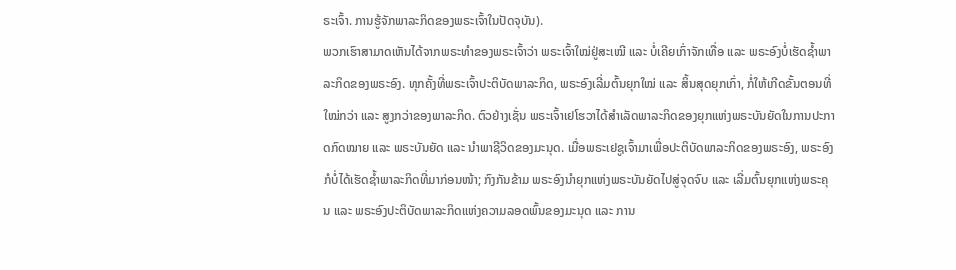ຣະເຈົ້າ. ການຮູ້ຈັກພາລະກິດຂອງພຣະເຈົ້າໃນປັດຈຸບັນ).
ພວກເຮົາສາມາດເຫັນໄດ້ຈາກພຣະທຳຂອງພຣະເຈົ້າວ່າ ພຣະເຈົ້າໃໝ່ຢູ່ສະເໝີ ແລະ ບໍ່ເຄີຍເກົ່າຈັກເທື່ອ ແລະ ພຣະອົງບໍ່ເຮັດຊໍ້າພາລະກິດຂອງພຣະອົງ. ທຸກຄັ້ງທີ່ພຣະເຈົ້າປະຕິບັດພາລະກິດ, ພຣະອົງເລີ່ມຕົ້ນຍຸກໃໝ່ ແລະ ສິ້ນສຸດຍຸກເກົ່າ, ກໍ່ໃຫ້ເກີດຂັ້ນຕອນທີ່ໃໝ່ກວ່າ ແລະ ສູງກວ່າຂອງພາລະກິດ. ຕົວຢ່າງເຊັ່ນ ພຣະເຈົ້າເຢໂຮວາໄດ້ສຳເລັດພາລະກິດຂອງຍຸກແຫ່ງພຣະບັນຍັດໃນການປະກາດກົດໝາຍ ແລະ ພຣະບັນຍັດ ແລະ ນໍາພາຊີວິດຂອງມະນຸດ. ເມື່ອພຣະເຢຊູເຈົ້າມາເພື່ອປະຕິບັດພາລະກິດຂອງພຣະອົງ, ພຣະອົງກໍບໍ່ໄດ້ເຮັດຊໍ້າພາລະກິດທີ່ມາກ່ອນໜ້າ; ກົງກັນຂ້າມ ພຣະອົງນໍາຍຸກແຫ່ງພຣະບັນຍັດໄປສູ່ຈຸດຈົບ ແລະ ເລີ່ມຕົ້ນຍຸກແຫ່ງພຣະຄຸນ ແລະ ພຣະອົງປະຕິບັດພາລະກິດແຫ່ງຄວາມລອດພົ້ນຂອງມະນຸດ ແລະ ການ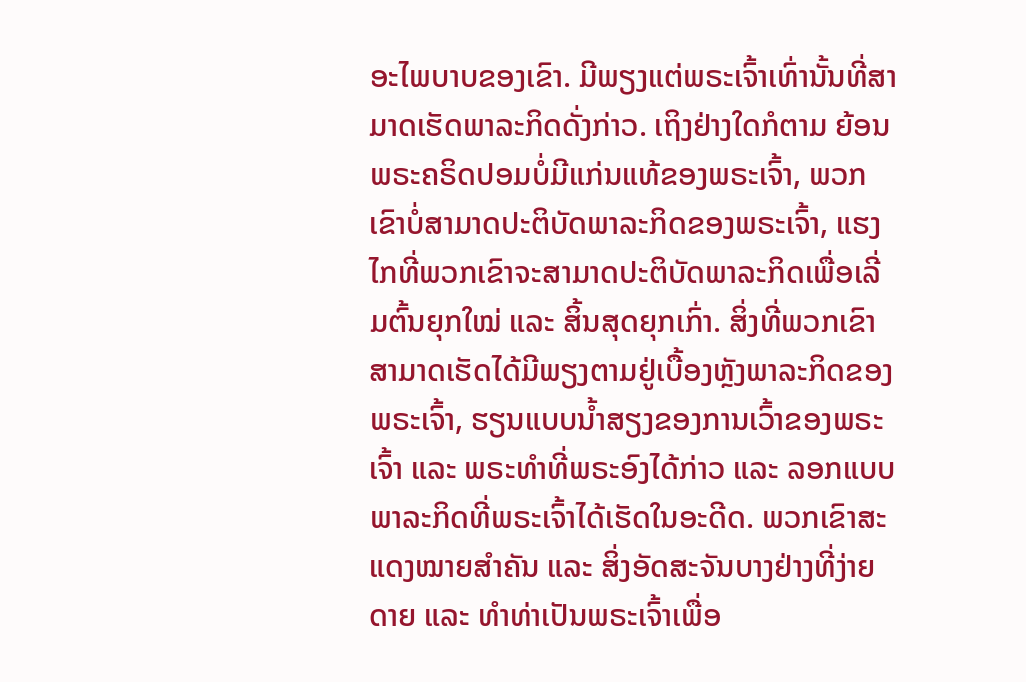ອະໄພບາບຂອງເຂົາ. ມີພຽງແຕ່ພຣະເຈົ້າເທົ່ານັ້ນທີ່ສາມາດເຮັດພາລະກິດດັ່ງກ່າວ. ເຖິງຢ່າງໃດກໍຕາມ ຍ້ອນພຣະຄຣິດປອມບໍ່ມີແກ່ນແທ້ຂອງພຣະເຈົ້າ, ພວກເຂົາບໍ່ສາມາດປະຕິບັດພາລະກິດຂອງພຣະເຈົ້າ, ແຮງໄກທີ່ພວກເຂົາຈະສາມາດປະຕິບັດພາລະກິດເພື່ອເລີ່ມຕົ້ນຍຸກໃໝ່ ແລະ ສິ້ນສຸດຍຸກເກົ່າ. ສິ່ງທີ່ພວກເຂົາສາມາດເຮັດໄດ້ມີພຽງຕາມຢູ່ເບື້ອງຫຼັງພາລະກິດຂອງພຣະເຈົ້າ, ຮຽນແບບນໍ້າສຽງຂອງການເວົ້າຂອງພຣະເຈົ້າ ແລະ ພຣະທຳທີ່ພຣະອົງໄດ້ກ່າວ ແລະ ລອກແບບພາລະກິດທີ່ພຣະເຈົ້າໄດ້ເຮັດໃນອະດີດ. ພວກເຂົາສະແດງໝາຍສຳຄັນ ແລະ ສິ່ງອັດສະຈັນບາງຢ່າງທີ່ງ່າຍດາຍ ແລະ ທຳທ່າເປັນພຣະເຈົ້າເພື່ອ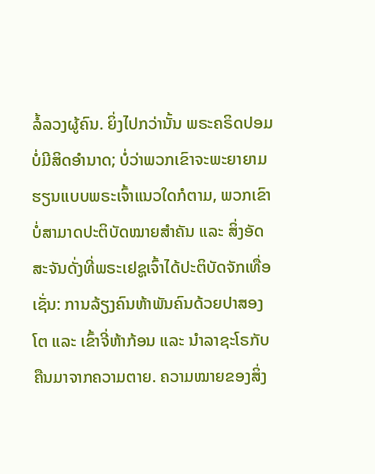ລໍ້ລວງຜູ້ຄົນ. ຍິ່ງໄປກວ່ານັ້ນ ພຣະຄຣິດປອມບໍ່ມີສິດອຳນາດ; ບໍ່ວ່າພວກເຂົາຈະພະຍາຍາມຮຽນແບບພຣະເຈົ້າແນວໃດກໍຕາມ, ພວກເຂົາບໍ່ສາມາດປະຕິບັດໝາຍສຳຄັນ ແລະ ສິ່ງອັດສະຈັນດັ່ງທີ່ພຣະເຢຊູເຈົ້າໄດ້ປະຕິບັດຈັກເທື່ອ ເຊັ່ນ: ການລ້ຽງຄົນຫ້າພັນຄົນດ້ວຍປາສອງໂຕ ແລະ ເຂົ້າຈີ່ຫ້າກ້ອນ ແລະ ນໍາລາຊະໂຣກັບຄືນມາຈາກຄວາມຕາຍ. ຄວາມໝາຍຂອງສິ່ງ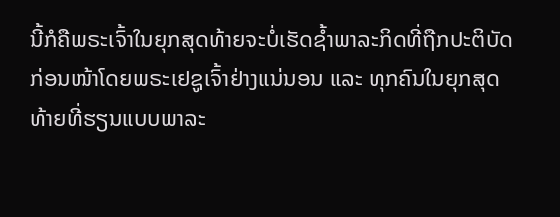ນີ້ກໍຄືພຣະເຈົ້າໃນຍຸກສຸດທ້າຍຈະບໍ່ເຮັດຊໍ້າພາລະກິດທີ່ຖືກປະຕິບັດກ່ອນໜ້າໂດຍພຣະເຢຊູເຈົ້າຢ່າງແນ່ນອນ ແລະ ທຸກຄົນໃນຍຸກສຸດທ້າຍທີ່ຮຽນແບບພາລະ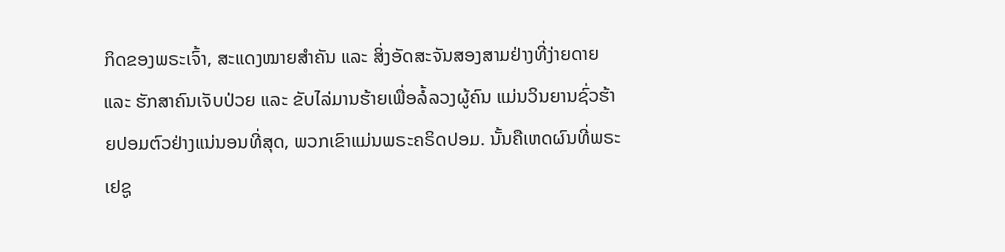ກິດຂອງພຣະເຈົ້າ, ສະແດງໝາຍສຳຄັນ ແລະ ສິ່ງອັດສະຈັນສອງສາມຢ່າງທີ່ງ່າຍດາຍ ແລະ ຮັກສາຄົນເຈັບປ່ວຍ ແລະ ຂັບໄລ່ມານຮ້າຍເພື່ອລໍ້ລວງຜູ້ຄົນ ແມ່ນວິນຍານຊົ່ວຮ້າຍປອມຕົວຢ່າງແນ່ນອນທີ່ສຸດ, ພວກເຂົາແມ່ນພຣະຄຣິດປອມ. ນັ້ນຄືເຫດຜົນທີ່ພຣະເຢຊູ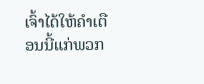ເຈົ້າໄດ້ໃຫ້ຄຳເຕືອນນີ້ແກ່ພວກ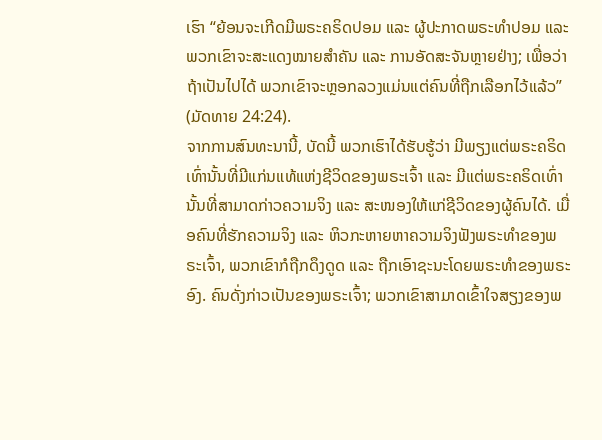ເຮົາ “ຍ້ອນຈະເກີດມີພຣະຄຣິດປອມ ແລະ ຜູ້ປະກາດພຣະທຳປອມ ແລະ ພວກເຂົາຈະສະແດງໝາຍສຳຄັນ ແລະ ການອັດສະຈັນຫຼາຍຢ່າງ; ເພື່ອວ່າຖ້າເປັນໄປໄດ້ ພວກເຂົາຈະຫຼອກລວງແມ່ນແຕ່ຄົນທີ່ຖືກເລືອກໄວ້ແລ້ວ” (ມັດທາຍ 24:24).
ຈາກການສົນທະນານີ້, ບັດນີ້ ພວກເຮົາໄດ້ຮັບຮູ້ວ່າ ມີພຽງແຕ່ພຣະຄຣິດເທົ່ານັ້ນທີ່ມີແກ່ນແທ້ແຫ່ງຊີວິດຂອງພຣະເຈົ້າ ແລະ ມີແຕ່ພຣະຄຣິດເທົ່ານັ້ນທີ່ສາມາດກ່າວຄວາມຈິງ ແລະ ສະໜອງໃຫ້ແກ່ຊີວິດຂອງຜູ້ຄົນໄດ້. ເມື່ອຄົນທີ່ຮັກຄວາມຈິງ ແລະ ຫິວກະຫາຍຫາຄວາມຈິງຟັງພຣະທຳຂອງພຣະເຈົ້າ, ພວກເຂົາກໍຖືກດຶງດູດ ແລະ ຖືກເອົາຊະນະໂດຍພຣະທຳຂອງພຣະອົງ. ຄົນດັ່ງກ່າວເປັນຂອງພຣະເຈົ້າ; ພວກເຂົາສາມາດເຂົ້າໃຈສຽງຂອງພ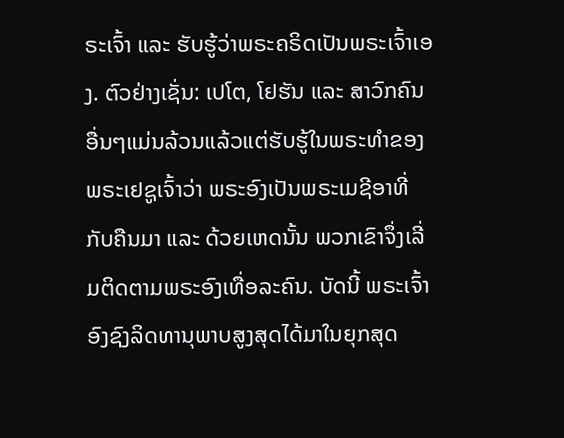ຣະເຈົ້າ ແລະ ຮັບຮູ້ວ່າພຣະຄຣິດເປັນພຣະເຈົ້າເອງ. ຕົວຢ່າງເຊັ່ນ: ເປໂຕ, ໂຢຮັນ ແລະ ສາວົກຄົນອື່ນໆແມ່ນລ້ວນແລ້ວແຕ່ຮັບຮູ້ໃນພຣະທຳຂອງພຣະເຢຊູເຈົ້າວ່າ ພຣະອົງເປັນພຣະເມຊີອາທີ່ກັບຄືນມາ ແລະ ດ້ວຍເຫດນັ້ນ ພວກເຂົາຈຶ່ງເລີ່ມຕິດຕາມພຣະອົງເທື່ອລະຄົນ. ບັດນີ້ ພຣະເຈົ້າອົງຊົງລິດທານຸພາບສູງສຸດໄດ້ມາໃນຍຸກສຸດ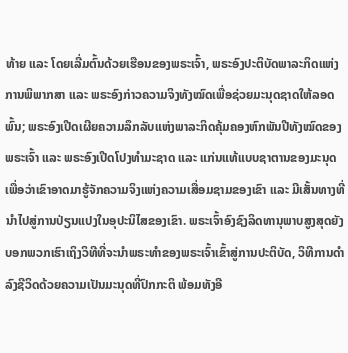ທ້າຍ ແລະ ໂດຍເລີ່ມຕົ້ນດ້ວຍເຮືອນຂອງພຣະເຈົ້າ, ພຣະອົງປະຕິບັດພາລະກິດແຫ່ງການພິພາກສາ ແລະ ພຣະອົງກ່າວຄວາມຈິງທັງໝົດເພື່ອຊ່ວຍມະນຸດຊາດໃຫ້ລອດພົ້ນ; ພຣະອົງເປີດເຜີຍຄວາມລຶກລັບແຫ່ງພາລະກິດຄຸ້ມຄອງຫົກພັນປີທັງໝົດຂອງພຣະເຈົ້າ ແລະ ພຣະອົງເປີດໂປງທຳມະຊາດ ແລະ ແກ່ນແທ້ແບບຊາຕານຂອງມະນຸດ ເພື່ອວ່າເຂົາອາດມາຮູ້ຈັກຄວາມຈິງແຫ່ງຄວາມເສື່ອມຊາມຂອງເຂົາ ແລະ ມີເສັ້ນທາງທີ່ນໍາໄປສູ່ການປ່ຽນແປງໃນອຸປະນິໄສຂອງເຂົາ. ພຣະເຈົ້າອົງຊົງລິດທານຸພາບສູງສຸດຍັງບອກພວກເຮົາເຖິງວິທີທີ່ຈະນໍາພຣະທຳຂອງພຣະເຈົ້າເຂົ້າສູ່ການປະຕິບັດ, ວິທີການດຳລົງຊີວິດດ້ວຍຄວາມເປັນມະນຸດທີ່ປົກກະຕິ ພ້ອມທັງອີ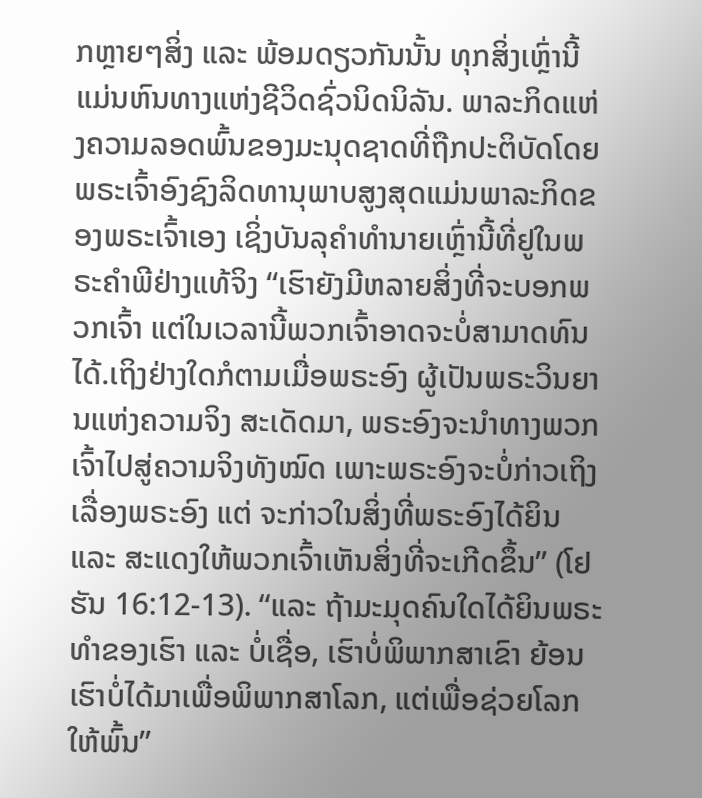ກຫຼາຍໆສິ່ງ ແລະ ພ້ອມດຽວກັນນັ້ນ ທຸກສິ່ງເຫຼົ່ານີ້ແມ່ນຫົນທາງແຫ່ງຊີວິດຊົ່ວນິດນິລັນ. ພາລະກິດແຫ່ງຄວາມລອດພົ້ນຂອງມະນຸດຊາດທີ່ຖືກປະຕິບັດໂດຍພຣະເຈົ້າອົງຊົງລິດທານຸພາບສູງສຸດແມ່ນພາລະກິດຂອງພຣະເຈົ້າເອງ ເຊິ່ງບັນລຸຄຳທຳນາຍເຫຼົ່ານີ້ທີ່ຢູໃນພຣະຄຳພີຢ່າງແທ້ຈິງ “ເຮົາຍັງມີຫລາຍສິ່ງທີ່ຈະບອກພວກເຈົ້າ ແຕ່ໃນເວລານີ້ພວກເຈົ້າອາດຈະບໍ່ສາມາດທົນໄດ້.ເຖິງຢ່າງໃດກໍຕາມເມື່ອພຣະອົງ ຜູ້ເປັນພຣະວິນຍານແຫ່ງຄວາມຈິງ ສະເດັດມາ, ພຣະອົງຈະນຳທາງພວກເຈົ້າໄປສູ່ຄວາມຈິງທັງໝົດ ເພາະພຣະອົງຈະບໍ່ກ່າວເຖິງເລື່ອງພຣະອົງ ແຕ່ ຈະກ່າວໃນສິ່ງທີ່ພຣະອົງໄດ້ຍິນ ແລະ ສະແດງໃຫ້ພວກເຈົ້າເຫັນສິ່ງທີ່ຈະເກີດຂຶ້ນ” (ໂຢຮັນ 16:12-13). “ແລະ ຖ້າມະມຸດຄົນໃດໄດ້ຍິນພຣະທຳຂອງເຮົາ ແລະ ບໍ່ເຊື່ອ, ເຮົາບໍ່ພິພາກສາເຂົາ ຍ້ອນເຮົາບໍ່ໄດ້ມາເພື່ອພິພາກສາໂລກ, ແຕ່ເພື່ອຊ່ວຍໂລກໃຫ້ພົ້ນ”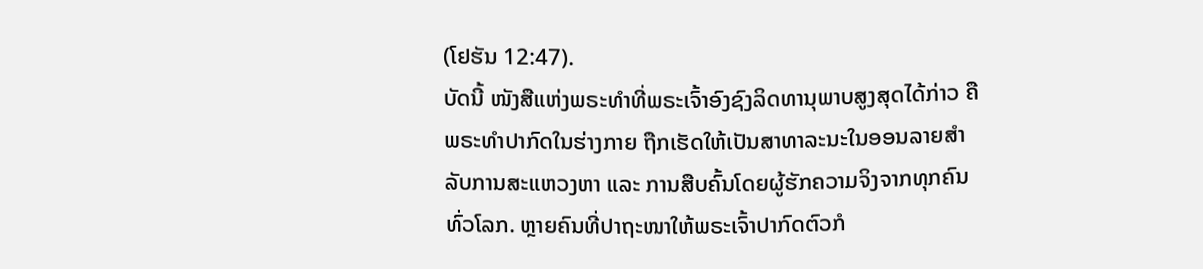(ໂຢຮັນ 12:47).
ບັດນີ້ ໜັງສືແຫ່ງພຣະທຳທີ່ພຣະເຈົ້າອົງຊົງລິດທານຸພາບສູງສຸດໄດ້ກ່າວ ຄື ພຣະທໍາປາກົດໃນຮ່າງກາຍ ຖືກເຮັດໃຫ້ເປັນສາທາລະນະໃນອອນລາຍສຳລັບການສະແຫວງຫາ ແລະ ການສືບຄົ້ນໂດຍຜູ້ຮັກຄວາມຈິງຈາກທຸກຄົນທົ່ວໂລກ. ຫຼາຍຄົນທີ່ປາຖະໜາໃຫ້ພຣະເຈົ້າປາກົດຕົວກໍ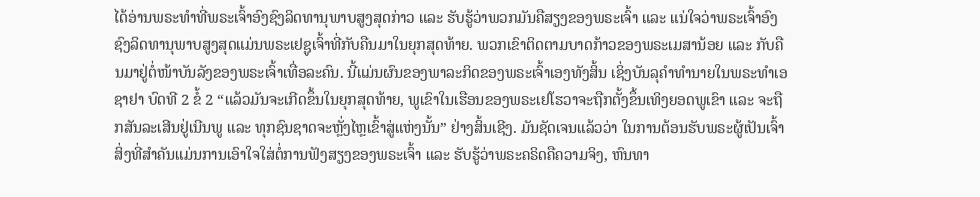ໄດ້ອ່ານພຣະທຳທີ່ພຣະເຈົ້າອົງຊົງລິດທານຸພາບສູງສຸດກ່າວ ແລະ ຮັບຮູ້ວ່າພວກມັນຄືສຽງຂອງພຣະເຈົ້າ ແລະ ແນ່ໃຈວ່າພຣະເຈົ້າອົງຊົງລິດທານຸພາບສູງສຸດແມ່ນພຣະເຢຊູເຈົ້າທີ່ກັບຄືນມາໃນຍຸກສຸດທ້າຍ. ພວກເຂົາຕິດຕາມບາດກ້າວຂອງພຣະເມສານ້ອຍ ແລະ ກັບຄືນມາຢູ່ຕໍ່ໜ້າບັນລັງຂອງພຣະເຈົ້າເທື່ອລະຄົນ. ນີ້ແມ່ນຜົນຂອງພາລະກິດຂອງພຣະເຈົ້າເອງທັງສິ້ນ ເຊິ່ງບັນລຸຄຳທຳນາຍໃນພຣະທຳເອຊາຢາ ບົດທີ 2 ຂໍ້ 2 “ແລ້ວມັນຈະເກີດຂຶ້ນໃນຍຸກສຸດທ້າຍ, ພູເຂົາໃນເຮືອນຂອງພຣະເຢໂຮວາຈະຖືກຕັ້ງຂຶ້ນເທິງຍອດພູເຂົາ ແລະ ຈະຖືກສັນລະເສີນຢູ່ເນີນພູ ແລະ ທຸກຊົນຊາດຈະຫຼັ່ງໄຫຼເຂົ້າສູ່ແຫ່ງນັ້ນ” ຢ່າງສິ້ນເຊີງ. ມັນຊັດເຈນແລ້ວວ່າ ໃນການຕ້ອນຮັບພຣະຜູ້ເປັນເຈົ້າ ສິ່ງທີ່ສຳຄັນແມ່ນການເອົາໃຈໃສ່ຕໍ່ການຟັງສຽງຂອງພຣະເຈົ້າ ແລະ ຮັບຮູ້ວ່າພຣະຄຣິດຄືຄວາມຈິງ, ຫົນທາ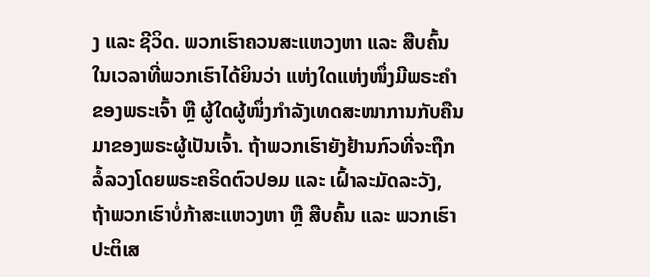ງ ແລະ ຊີວິດ. ພວກເຮົາຄວນສະແຫວງຫາ ແລະ ສືບຄົ້ນໃນເວລາທີ່ພວກເຮົາໄດ້ຍິນວ່າ ແຫ່ງໃດແຫ່ງໜຶ່ງມີພຣະຄຳຂອງພຣະເຈົ້າ ຫຼື ຜູ້ໃດຜູ້ໜຶ່ງກຳລັງເທດສະໜາການກັບຄືນມາຂອງພຣະຜູ້ເປັນເຈົ້າ. ຖ້າພວກເຮົາຍັງຢ້ານກົວທີ່ຈະຖືກລໍ້ລວງໂດຍພຣະຄຣິດຕົວປອມ ແລະ ເຝົ້າລະມັດລະວັງ, ຖ້າພວກເຮົາບໍ່ກ້າສະແຫວງຫາ ຫຼື ສືບຄົ້ນ ແລະ ພວກເຮົາປະຕິເສ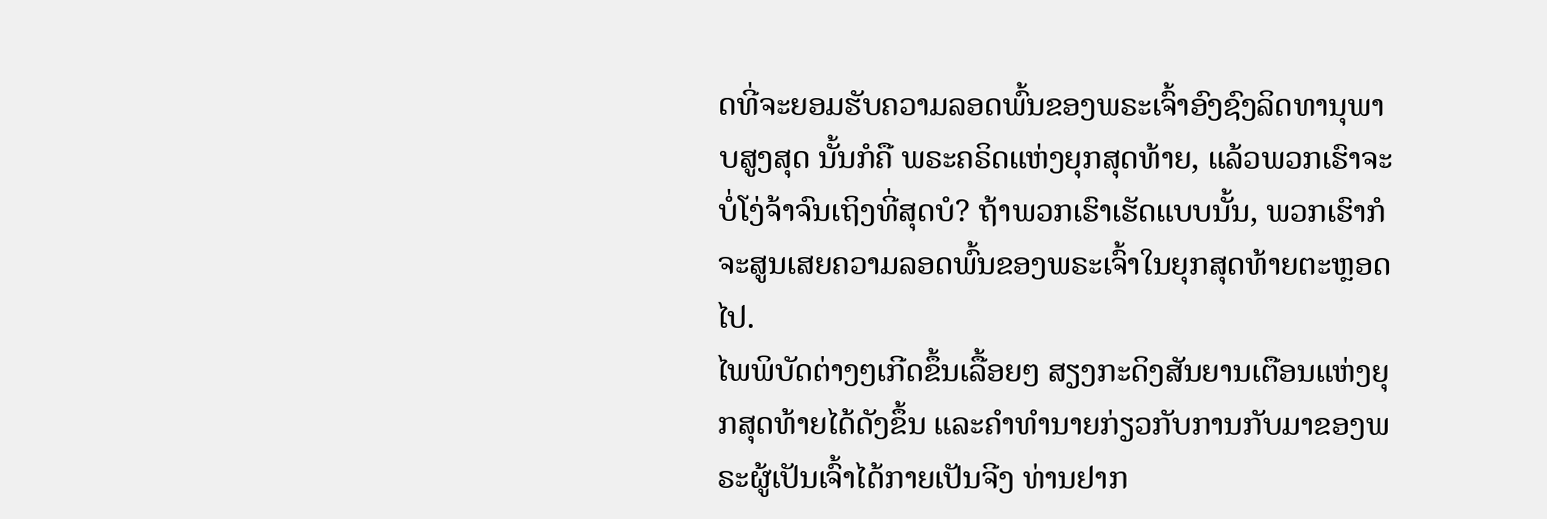ດທີ່ຈະຍອມຮັບຄວາມລອດພົ້ນຂອງພຣະເຈົ້າອົງຊົງລິດທານຸພາບສູງສຸດ ນັ້ນກໍຄື ພຣະຄຣິດແຫ່ງຍຸກສຸດທ້າຍ, ແລ້ວພວກເຮົາຈະບໍ່ໂງ່ຈ້າຈົນເຖິງທີ່ສຸດບໍ? ຖ້າພວກເຮົາເຮັດແບບນັ້ນ, ພວກເຮົາກໍຈະສູນເສຍຄວາມລອດພົ້ນຂອງພຣະເຈົ້າໃນຍຸກສຸດທ້າຍຕະຫຼອດໄປ.
ໄພພິບັດຕ່າງໆເກີດຂຶ້ນເລື້ອຍໆ ສຽງກະດິງສັນຍານເຕືອນແຫ່ງຍຸກສຸດທ້າຍໄດ້ດັງຂຶ້ນ ແລະຄໍາທໍານາຍກ່ຽວກັບການກັບມາຂອງພຣະຜູ້ເປັນເຈົ້າໄດ້ກາຍເປັນຈີງ ທ່ານຢາກ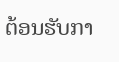ຕ້ອນຮັບກາ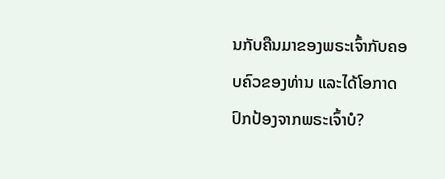ນກັບຄືນມາຂອງພຣະເຈົ້າກັບຄອບຄົວຂອງທ່ານ ແລະໄດ້ໂອກາດປົກປ້ອງຈາກພຣະເຈົ້າບໍ?